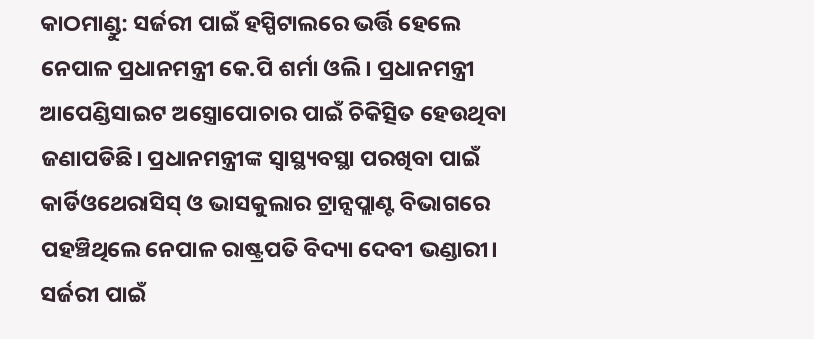କାଠମାଣ୍ଡୁ: ସର୍ଜରୀ ପାଇଁ ହସ୍ପିଟାଲରେ ଭର୍ତ୍ତି ହେଲେ ନେପାଳ ପ୍ରଧାନମନ୍ତ୍ରୀ କେ.ପି ଶର୍ମା ଓଲି। ପ୍ରଧାନମନ୍ତ୍ରୀ ଆପେଣ୍ଡିସାଇଟ ଅସ୍ତ୍ରୋପୋଚାର ପାଇଁ ଚିକିତ୍ସିତ ହେଉଥିବା ଜଣାପଡିଛି। ପ୍ରଧାନମନ୍ତ୍ରୀଙ୍କ ସ୍ବାସ୍ଥ୍ୟବସ୍ଥା ପରଖିବା ପାଇଁ କାର୍ଡିଓଥେରାସିସ୍ ଓ ଭାସକୁଲାର ଟ୍ରାନ୍ସପ୍ଲାଣ୍ଟ ବିଭାଗରେ ପହଞ୍ଚିଥିଲେ ନେପାଳ ରାଷ୍ଟ୍ରପତି ବିଦ୍ୟା ଦେବୀ ଭଣ୍ଡାରୀ।
ସର୍ଜରୀ ପାଇଁ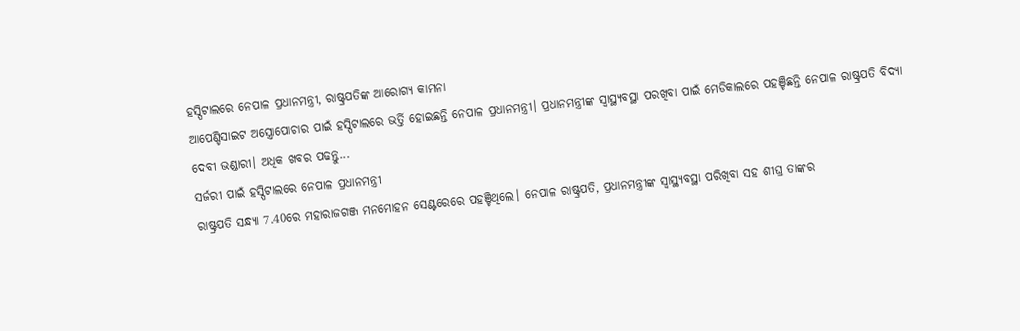ହସ୍ପିଟାଲରେ ନେପାଳ ପ୍ରଧାନମନ୍ତ୍ରୀ, ରାଷ୍ଟ୍ରପତିଙ୍କ ଆରୋଗ୍ୟ କାମନା
ଆପେଣ୍ଡିସାଇଟ ଅସ୍ତ୍ରୋପୋଚାର ପାଇଁ ହସ୍ପିଟାଲରେ ଭର୍ତ୍ତି ହୋଇଛନ୍ତି ନେପାଳ ପ୍ରଧାନମନ୍ତ୍ରୀ। ପ୍ରଧାନମନ୍ତ୍ରୀଙ୍କ ସ୍ବାସ୍ଥ୍ୟବସ୍ଥା ପରଖିବା ପାଇଁ ମେଡିକାଲରେ ପହଞ୍ଚିଛନ୍ତି ନେପାଳ ରାଷ୍ଟ୍ରପତି ବିଦ୍ୟା ଦେବୀ ଭଣ୍ଡାରୀ। ଅଧିକ ଖବର ପଢନ୍ତୁ...
ସର୍ଜରୀ ପାଇଁ ହସ୍ପିଟାଲରେ ନେପାଳ ପ୍ରଧାନମନ୍ତ୍ରୀ
ରାଷ୍ଟ୍ରପତି ସନ୍ଧ୍ୟା 7.40ରେ ମହାରାଜଗଞ୍ଜ ମନମୋହନ ସେଣ୍ଟରେରେ ପହଞ୍ଚିଥିଲେ। ନେପାଳ ରାଷ୍ଟ୍ରପତି, ପ୍ରଧାନମନ୍ତ୍ରୀଙ୍କ ସ୍ବାସ୍ଥ୍ୟବସ୍ଥା ପରିଖିବା ସହ ଶୀଘ୍ର ତାଙ୍କର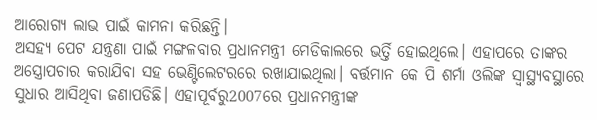ଆରୋଗ୍ୟ ଲାଭ ପାଇଁ କାମନା କରିଛନ୍ତି।
ଅସହ୍ୟ ପେଟ ଯନ୍ତ୍ରଣା ପାଇଁ ମଙ୍ଗଳବାର ପ୍ରଧାନମନ୍ତ୍ରୀ ମେଡିକାଲରେ ଭର୍ତ୍ତି ହୋଇଥିଲେ। ଏହାପରେ ତାଙ୍କର ଅସ୍ତ୍ରୋପଚାର କରାଯିବା ସହ ଭେଣ୍ଟିଲେଟରରେ ରଖାଯାଇଥିଲା। ବର୍ତ୍ତମାନ କେ ପି ଶର୍ମା ଓଲିଙ୍କ ସ୍ବାସ୍ଥ୍ୟବସ୍ଥାରେ ସୁଧାର ଆସିଥିବା ଜଣାପଡିଛି। ଏହାପୂର୍ବରୁ2007ରେ ପ୍ରଧାନମନ୍ତ୍ରୀଙ୍କ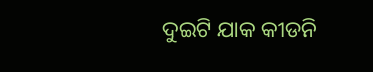ଦୁଇଟି ଯାକ କୀଡନି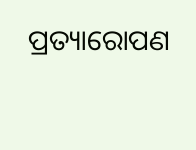ପ୍ରତ୍ୟାରୋପଣ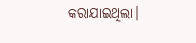କରାଯାଇଥିଲା।